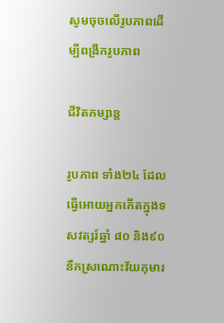សូមចុចលើរូបភាពដើម្បីពង្រីករូបភាព

ជីវិតកម្សាន្ត

រូបភាព ទាំង២៤ ដែលធ្វើអោយអ្នកកើតក្នុងទសវត្សរ៍ឆ្នាំ ៨០ និង៩០ នឹកស្រណោះវ័យកុមារ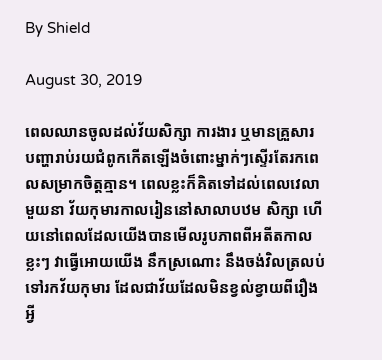By Shield

August 30, 2019

ពេលឈានចូលដល់វ័យសិក្សា ការងារ ឬមានគ្រួសារ បញ្ហារាប់រយជំពូកកើតឡើងចំពោះម្នាក់ៗស្ទើរតែរកពេលសម្រាកចិត្តគ្មាន។ ពេលខ្លះក៏គិតទៅដល់ពេលវេលាមួយនា វ័យកុមារកាលរៀននៅសាលាបឋម សិក្សា ហើយនៅពេលដែលយើងបានមើលរូបភាពពីអតីតកាលខ្លះៗ វាធ្វើអោយយើង នឹកស្រណោះ នឹងចង់វិលត្រលប់ទៅរកវ័យកុមារ ដែលជាវ័យដែលមិនខ្វល់ខ្វាយពីរឿងអ្វី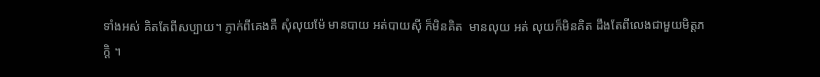ទាំងអស់ គិតតែពីសប្បាយ។ ភ្ញាក់ពីគេងគឺ សុំលុយម៉ែ មានបាយ អត់បាយស៊ី ក៏មិនគិត  មានលុយ អត់ លុយក៏មិនគិត ដឹងតែពីលេងជាមួយមិត្តភក្តិ ។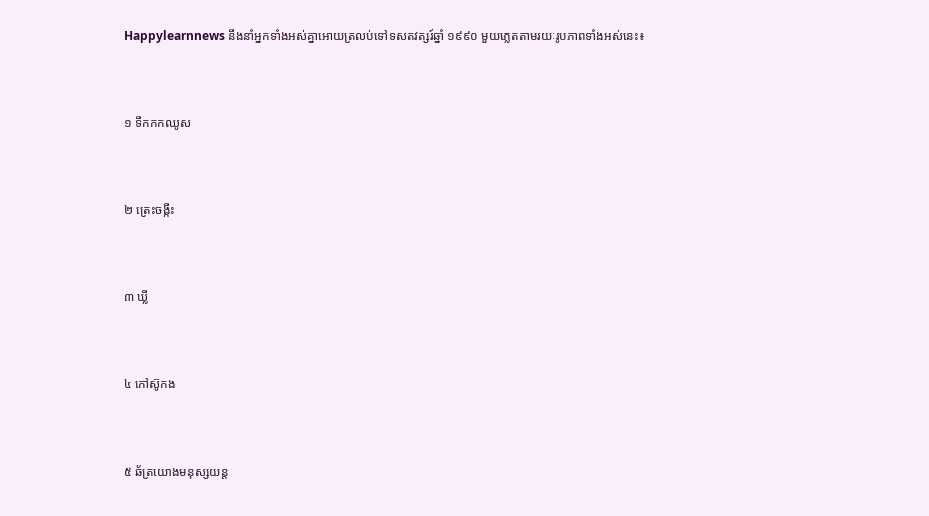Happylearnnews នឹងនាំអ្នកទាំងអស់គ្នាអោយត្រលប់ទៅទសតវត្សរ៍ឆ្នាំ ១៩៩០ មួយភ្លេតតាមរយៈរូបភាពទាំងអស់នេះ៖



១ ទឹកកកឈូស



២ ត្រេះចង្កឹះ



៣ ឃ្លី



៤ កៅស៊ូកង



៥ ឆ័ត្រយោងមនុស្សយន្ត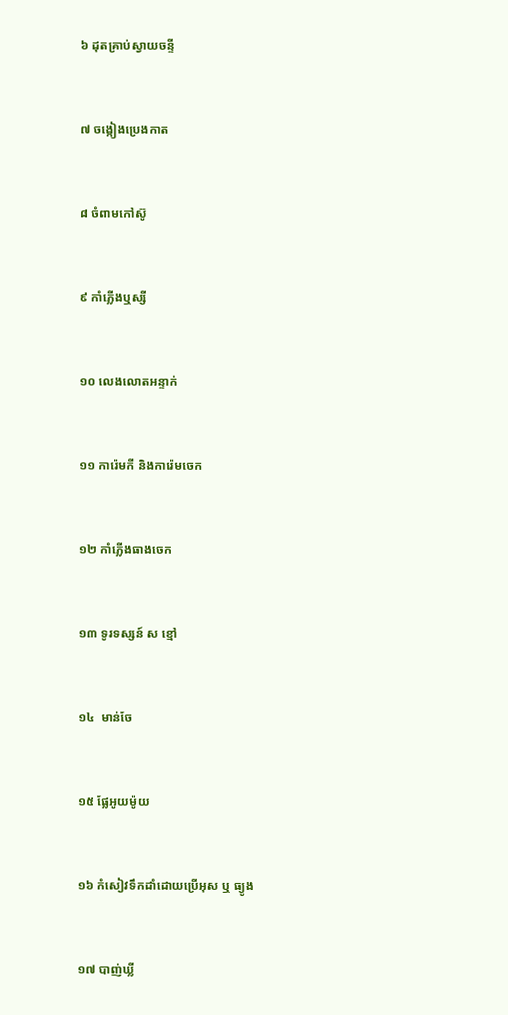៦ ដុតគ្រាប់ស្វាយចន្ទី



៧ ចង្កៀងប្រេងកាត



៨ ចំពាមកៅស៊ូ



៩ កាំភ្លើងឬស្សី



១០ លេងលោតអន្ទាក់



១១ ការ៉េមកី និងការ៉េមចេក



១២ កាំភ្លើងធាងចេក



១៣ ទូរទស្សន៍ ស ខ្មៅ



១៤  មាន់ចែ



១៥ ផ្លែអូយម៉ូយ



១៦ កំសៀវទឹកដាំដោយប្រើអុស ឬ ធ្យូង



១៧ បាញ់ឃ្លី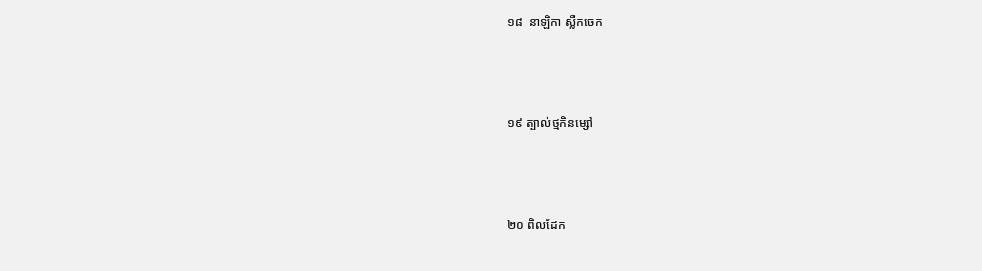១៨  នាឡិកា ស្លឺកចេក



១៩ ត្បាល់ថ្មកិនម្សៅ



២០ ពិលដែក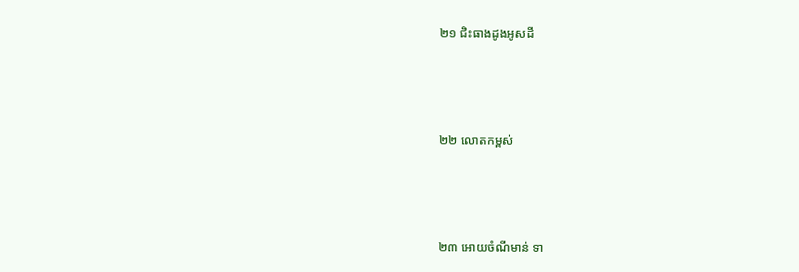២១ ជិះធាងដូងអូសដី



២២ លោតកម្ពស់



២៣ អោយចំណីមាន់ ទា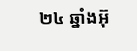២៤ ឆ្នាំងអ៊ុ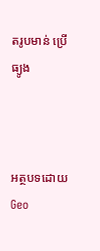តរូបមាន់ ប្រើធ្យូង



អត្ថបទដោយ Geo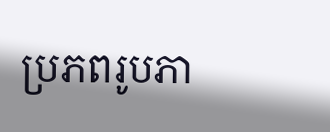ប្រភពរូបភា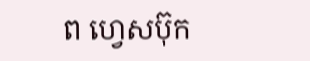ព ហ្វេសប៊ុក